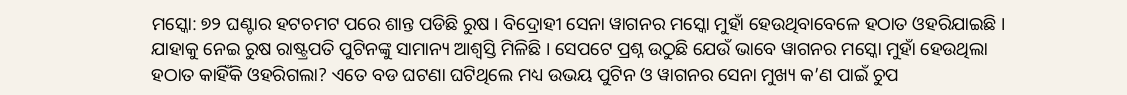ମସ୍କୋ: ୭୨ ଘଣ୍ଟାର ହଟଚମଟ ପରେ ଶାନ୍ତ ପଡିଛି ରୁଷ । ବିଦ୍ରୋହୀ ସେନା ୱାଗନର ମସ୍କୋ ମୁହାଁ ହେଉଥିବାବେଳେ ହଠାତ ଓହରିଯାଇଛି । ଯାହାକୁ ନେଇ ରୁଷ ରାଷ୍ଟ୍ରପତି ପୁଟିନଙ୍କୁ ସାମାନ୍ୟ ଆଶ୍ୱସ୍ତି ମିଳିଛି । ସେପଟେ ପ୍ରଶ୍ନ ଉଠୁଛି ଯେଉଁ ଭାବେ ୱାଗନର ମସ୍କୋ ମୁହାଁ ହେଉଥିଲା ହଠାତ କାହିଁକି ଓହରିଗଲା? ଏତେ ବଡ ଘଟଣା ଘଟିଥିଲେ ମଧ୍ୟ ଉଭୟ ପୁଟିନ ଓ ୱାଗନର ସେନା ମୁଖ୍ୟ କ’ଣ ପାଇଁ ଚୁପ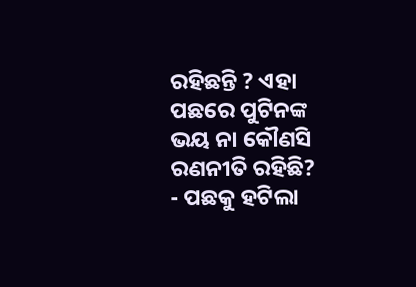ରହିଛନ୍ତି ? ଏହା ପଛରେ ପୁଟିନଙ୍କ ଭୟ ନା କୌଣସି ରଣନୀତି ରହିଛି?
- ପଛକୁ ହଟିଲା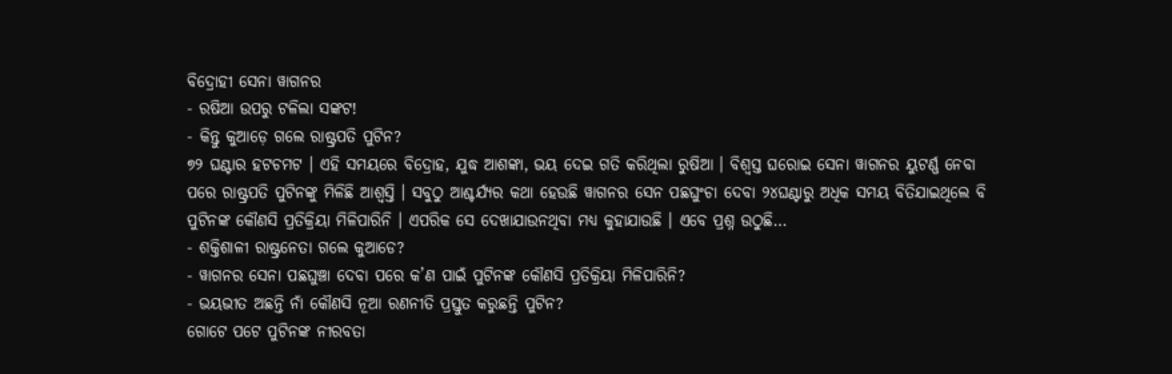ବିଦ୍ରୋହୀ ସେନା ୱାଗନର
- ରଷିଆ ଉପରୁ ଟଳିଲା ସଙ୍କଟ!
- କିନ୍ତୁ କୁଆଡ଼େ ଗଲେ ରାଷ୍ଟ୍ରପତି ପୁଟିନ?
୭୨ ଘଣ୍ଟାର ହଟଚମଟ । ଏହି ସମୟରେ ବିଦ୍ରୋହ, ଯୁଦ୍ଧ ଆଶଙ୍କା, ଭୟ ଦେଇ ଗତି କରିଥିଲା ରୁଷିଆ । ବିଶ୍ୱସ୍ତ ଘରୋଇ ସେନା ୱାଗନର ୟୁଟର୍ଣ୍ଣ ନେବା ପରେ ରାଷ୍ଟ୍ରପତି ପୁଟିନଙ୍କୁ ମିଳିଛି ଆଶ୍ୱସ୍ତି । ସବୁଠୁ ଆଶ୍ଚର୍ଯ୍ୟର କଥା ହେଉଛି ୱାଗନର ସେନ ପଛଘୁଂଚା ଦେବା ୨୪ଘଣ୍ଟାରୁ ଅଧିକ ସମୟ ବିତିଯାଇଥିଲେ ବି ପୁଟିନଙ୍କ କୌଣସି ପ୍ରତିକ୍ରିୟା ମିଳିପାରିନି । ଏପରିକ ସେ ଦେଖାଯାଉନଥିବା ମଧ୍ୟ କୁହାଯାଉଛି । ଏବେ ପ୍ରଶ୍ନ ଉଠୁଛି…
- ଶକ୍ତିଶାଳୀ ରାଷ୍ଟ୍ରନେତା ଗଲେ କୁଆଡେ?
- ୱାଗନର ସେନା ପଛଘୁଞ୍ଚା ଦେବା ପରେ କ’ଣ ପାଇଁ ପୁଟିନଙ୍କ କୌଣସି ପ୍ରତିକ୍ରିୟା ମିଳିପାରିନି?
- ଭୟଭୀତ ଅଛନ୍ତି ନାଁ କୌଣସି ନୂଆ ରଣନୀତି ପ୍ରସ୍ତୁତ କରୁଛନ୍ତି ପୁଟିନ?
ଗୋଟେ ପଟେ ପୁଟିନଙ୍କ ନୀରବତା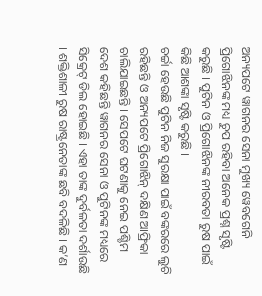ଅନ୍ୟପଟେ ୱାଗନର ସେନା ମୁଖ୍ୟ ୱେବଗେନି ପ୍ରିଗୋଝିନଙ୍କ ମଧ୍ୟ ଚୁପ ରହିବା ଅନେକ ପ୍ରଶ୍ନ ସୃଷ୍ଟି କରୁଛି । ପୁଟିନ ଓ ପ୍ରିଗୋଝିନଙ୍କ ନୀରବତା ରୁଷ ପାଇଁ କିଛି ଆଶଙ୍କା ସୃଷ୍ଟି କରୁଛି ।
ଚର୍ଚ୍ଚା ହେଉଛି ପୁଟିନ ନିଜ ସୁରକ୍ଷା ପାଇଁ ବଙ୍କରରେ ଲୁଚି ରହିଛନ୍ତି ଓ ଅନ୍ୟପଟେ ପ୍ରିଗୋଝିନ୍ ଦକ୍ଷିଣ ଆଫ୍ରିକା ଚାଲିଯାଇଛନ୍ତି । ସେପଟେ ଘଟଣାକୁ ନେଇ ପଶ୍ଚିମ ଦେଶ କହିଛନ୍ତି ୱାଗନର ସେନା ଓ ପୁଟିନଙ୍କ ମଧ୍ୟରେ ସିକ୍ରେଟ୍ ଡିଲ ହୋଇଛି । ଏହା ତାଙ୍କ ଦୁର୍ବଳତା ଦର୍ଶାଉଛି । ଶକ୍ତିଶାଳୀ ରୁଷ ରାଷ୍ଟ୍ରନେତାଙ୍କ ଛବି ବଦଳିଛି । କ’ଣ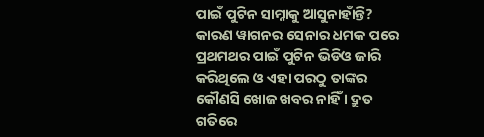ପାଇଁ ପୁଟିନ ସାମ୍ନାକୁ ଆସୁନାହାଁନ୍ତି? କାରଣ ୱାଗନର ସେନାର ଧମକ ପରେ ପ୍ରଥମଥର ପାଇଁ ପୁଟିନ ଭିଡିଓ ଜାରି କରିଥିଲେ ଓ ଏହା ପରଠୁ ତାଙ୍କର କୌଣସି ଖୋଜ ଖବର ନାହିଁ । ଦ୍ରୁତ ଗତିରେ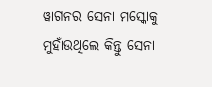ୱାଗନର ସେନା ମସ୍କୋକୁ ମୁହାଁଉଥିଲେ କିନ୍ତୁ ସେନା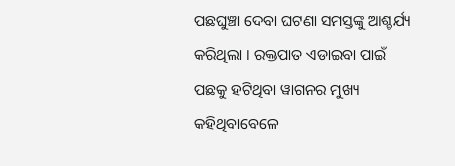ପଛଘୁଞ୍ଚା ଦେବା ଘଟଣା ସମସ୍ତଙ୍କୁ ଆଶ୍ଚର୍ଯ୍ୟ କରିଥିଲା । ରକ୍ତପାତ ଏଡାଇବା ପାଇଁ ପଛକୁ ହଟିଥିବା ୱାଗନର ମୁଖ୍ୟ କହିଥିବାବେଳେ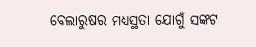ବେଲାରୁଷର ମଧ୍ୟସ୍ଥତା ଯୋଗୁଁ ସଙ୍କଟ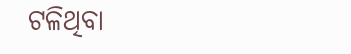ଟଳିଥିବା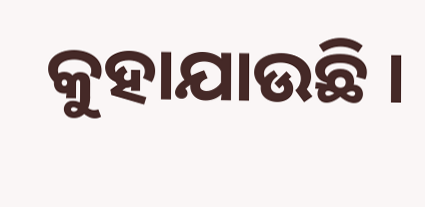କୁହାଯାଉଛି ।